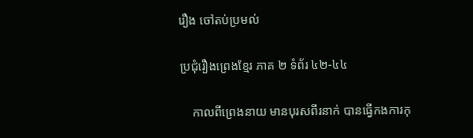រឿង ចៅតប់ប្រមល់

ប្រជុំរឿងព្រេងខ្មែរ ភាគ ២ ទំព័រ ៤២-៤៤

    កាលពីព្រេងនាយ មានបុរសពីរនាក់ បានធ្វើកងការកុ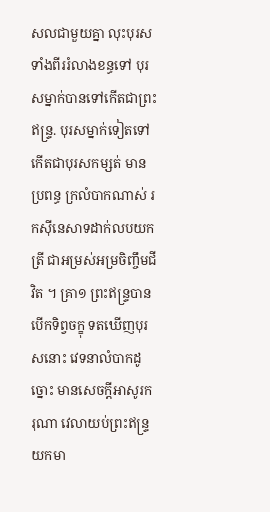សលជាមួយគ្នា លុះបុរសទាំងពីររំលាងខន្ធទៅ បុរសម្នាក់បានទៅកើតជាព្រះឥន្ទ្រ. បុរសម្នាក់ទៀតទៅកើតជាបុរសកម្សត់ មានប្រពន្ធ ក្រលំបាកណាស់ រកស៊ីនេសាទដាក់លបយកត្រី ជាអម្រស់អម្រចិញ្ចឹមជីវិត ។ គ្រា១ ព្រះឥន្ទ្របានបើកទិព្វចក្ខុ ទតឃើញបុរសនោះ វេទនាលំបាកដូច្នោះ មានសេចក្ដីអាសូរករុណា វេលាយប់ព្រះឥន្ទ្រយកមា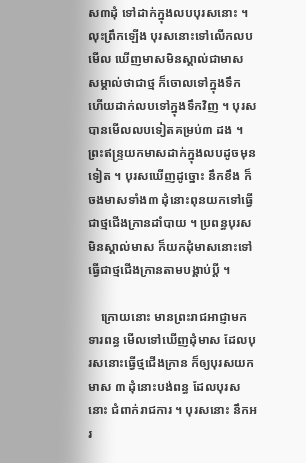ស៣ដុំ ទៅដាក់ក្នុងលបបុរសនោះ ។ លុះព្រឹកឡើង បុរសនោះទៅលើកលបមើល ឃើញមាសមិនស្គាល់ជាមាស សម្គាល់ថាជាថ្ម ក៏ចោលទៅក្នុងទឹក ហើយដាក់លបទៅក្នុងទឹកវិញ ។ បុរសបានមើលលបទៀតគម្រប់៣ ដង ។ ព្រះឥន្ទ្រយកមាសដាក់ក្នុងលបដូចមុនទៀត ។ បុរសឃើញដូច្នោះ នឹកខឹង ក៏ចងមាសទាំង៣ ដុំនោះពុនយកទៅធ្វើជាថ្មជើងក្រានដាំបាយ ។ ប្រពន្ធបុរស មិនស្គាល់មាស ក៏យកដុំមាសនោះទៅធ្វើជាថ្មជើងក្រានតាមបង្គាប់ប្ដី ។

    ក្រោយនោះ មានព្រះរាជអាជ្ញាមកទារពន្ធ មើលទៅឃើញដុំមាស ដែលបុរសនោះធ្វើថ្មជើងក្រាន ក៏ឲ្យបុរសយកមាស ៣ ដុំនោះបង់ពន្ធ ដែលបុរសនោះ ជំពាក់រាជការ ។ បុរសនោះ នឹកអរ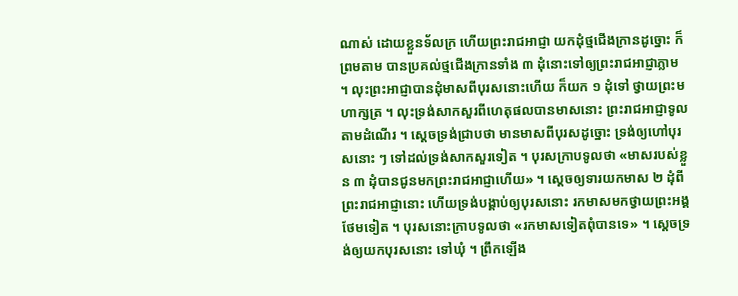ណាស់ ដោយខ្លួនទ័លក្រ ហើយព្រះរាជអាជ្ញា យកដុំថ្មជើងក្រានដូច្នោះ ក៏ព្រមតាម បានប្រគល់ថ្មជើងក្រានទាំង ៣ ដុំនោះទៅឲ្យព្រះរាជអាជ្ញាភ្លាម ។ លុះព្រះអាជ្ញាបានដុំមាសពីបុរសនោះហើយ ក៏យក ១ ដុំទៅ ថ្វាយព្រះមហាក្សត្រ ។ លុះទ្រង់សាកសួរពីហេតុផលបានមាសនោះ ព្រះរាជអាជ្ញាទូលតាមដំណើរ ។ ស្ដេចទ្រង់ជ្រាបថា មានមាសពីបុរសដូច្នោះ ទ្រង់ឲ្យហៅបុរសនោះ ៗ ទៅដល់ទ្រង់សាកសួរទៀត ។ បុរសក្រាបទូលថា «មាសរបស់ខ្លួន ៣ ដុំបានជូនមកព្រះរាជអាជ្ញាហើយ» ។ ស្ដេចឲ្យទារយកមាស ២ ដុំពីព្រះរាជអាជ្ញានោះ ហើយទ្រង់បង្គាប់ឲ្យបុរសនោះ រកមាសមកថ្វាយព្រះអង្គថែមទៀត ។ បុរសនោះក្រាបទូលថា «រកមាសទៀតពុំបានទេ» ។ ស្ដេចទ្រង់ឲ្យយកបុរសនោះ ទៅឃុំ ។ ព្រឹកឡើង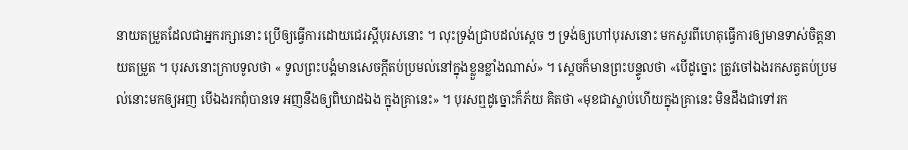នាយតម្រួតដែលជាអ្នករក្សានោះ ប្រើឲ្យធ្វើការដោយជេរស្ដីបុរសនោះ ។ លុះទ្រង់ជ្រាបដល់ស្ដេច ៗ ទ្រង់ឲ្យហៅបុរសនោះ មកសួរពីហេតុធ្វើការឲ្យមានទាស់ចិត្តនាយតម្រួត ។ បុរសនោះក្រាបទូលថា « ទូលព្រះបង្គំមានសេចក្ដីតប់ប្រមល់នៅក្នុងខ្លួនខ្លាំងណាស់» ។ ស្ដេចក៏មានព្រះបន្ទូលថា «បើដូច្នោះ ត្រូវចៅឯងរកសត្វតប់ប្រមល់នោះមកឲ្យអញ បើឯងរកពុំបានទេ អញនឹងឲ្យពិឃាដឯង ក្នុងគ្រានេះ» ។ បុរសឮដូច្នោះក៏ភ័យ គិតថា «មុខជាស្លាប់ហើយក្នុងគ្រានេះ មិនដឹងជាទៅរក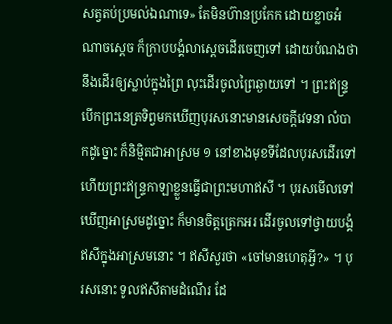សត្វតប់ប្រមល់ឯណាទេ» តែមិនហ៊ានប្រកែក ដោយខ្លាចអំណាចស្ដេច ក៏ក្រាបបង្គំលាស្ដេចដើរចេញទៅ ដោយបំណងថា នឹងដើរឲ្យស្លាប់ក្នុងព្រៃ លុះដើរចូលព្រៃឆ្ងាយទៅ ។ ព្រះឥន្ទ្រ បើកព្រះនេត្រទិព្វមកឃើញបុរសនោះមានសេចក្ដីវេទនា លំបាកដូច្នោះ ក៏និម្មិតជាអាស្រម ១ នៅខាងមុខទីដែលបុរសដើរទៅ ហើយព្រះឥន្ទ្រកាឡាខ្លួនធ្វើជាព្រះមហាឥសី ។ បុរសមើលទៅឃើញអាស្រមដូច្នោះ ក៏មានចិត្តត្រេកអរ ដើរចូលទៅថ្វាយបង្គំឥសីក្នុងអាស្រមនោះ ។ ឥសីសួរថា «ចៅមានហេតុអ្វី?» ។ បុរសនោះ ទូលឥសីតាមដំណើរ ដែ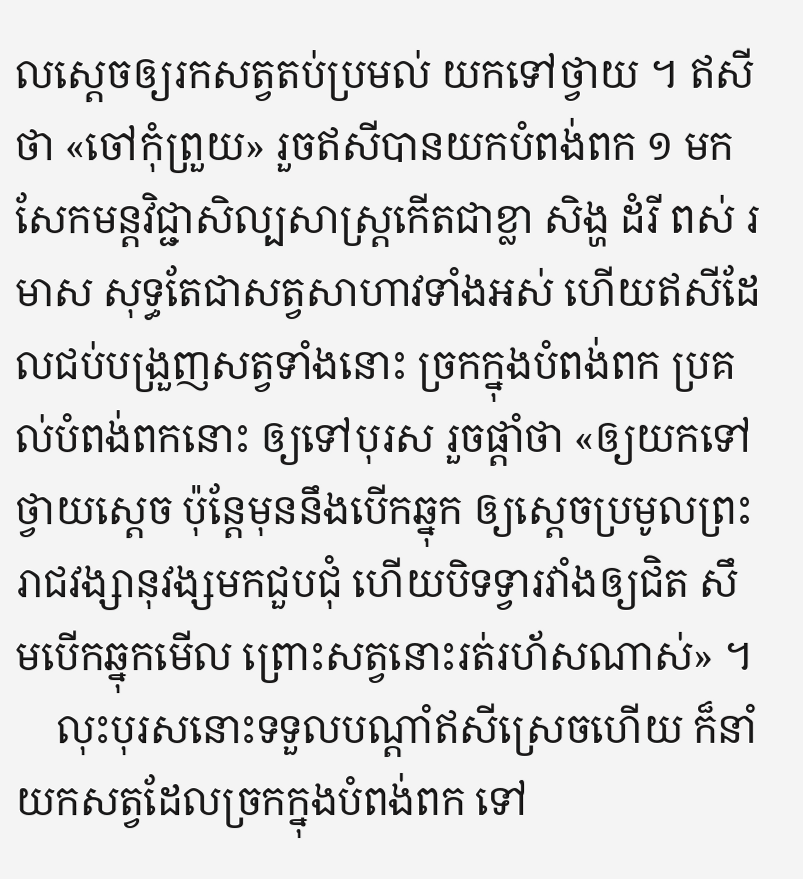លស្ដេចឲ្យរកសត្វតប់ប្រមល់ យកទៅថ្វាយ ។ ឥសីថា «ចៅកុំព្រួយ» រួចឥសីបានយកបំពង់ពក ១ មកសែកមន្តវិជ្ជាសិល្បសាស្ត្រកើតជាខ្លា សិង្ហ ដំរី ពស់ រមាស សុទ្ធតែជាសត្វសាហាវទាំងអស់ ហើយឥសីដែលជប់បង្រួញសត្វទាំងនោះ ច្រកក្នុងបំពង់ពក ប្រគល់បំពង់ពកនោះ ឲ្យទៅបុរស រួចផ្ដាំថា «ឲ្យយកទៅថ្វាយស្ដេច ប៉ុន្តែមុននឹងបើកឆ្នុក ឲ្យស្ដេចប្រមូលព្រះរាជវង្សានុវង្សមកជួបជុំ ហើយបិទទ្វារវាំងឲ្យជិត សឹមបើកឆ្នុកមើល ព្រោះសត្វនោះរត់រហ័សណាស់» ។
    លុះបុរសនោះទទួលបណ្ដាំឥសីស្រេចហើយ ក៏នាំយកសត្វដែលច្រកក្នុងបំពង់ពក ទៅ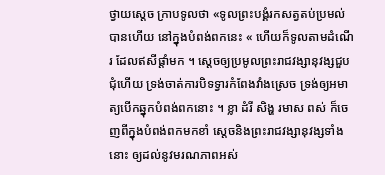ថ្វាយស្ដេច ក្រាបទូលថា «ទូលព្រះបង្គំរកសត្វតប់ប្រមល់បានហើយ នៅក្នុងបំពង់ពកនេះ « ហើយក៏ទូលតាមដំណើរ ដែលឥសីផ្ដាំមក ។ ស្ដេចឲ្យប្រមូលព្រះរាជវង្សានុវង្សជួបជុំហើយ ទ្រង់ចាត់ការបិទទ្វារកំពែងវាំងស្រេច ទ្រង់ឲ្យអមាត្យបើកឆ្នុកបំពង់ពកនោះ ។ ខ្លា ដំរី សិង្ហ រមាស ពស់ ក៏ចេញពីក្នុងបំពង់ពកមកខាំ ស្ដេចនិងព្រះរាជវង្សានុវង្សទាំងនោះ ឲ្យដល់នូវមរណភាពអស់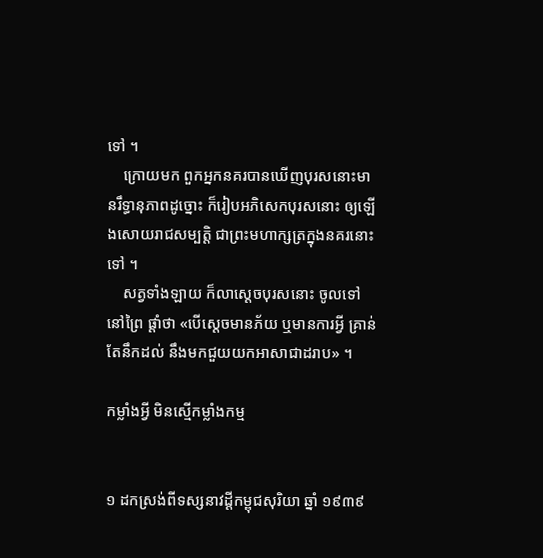ទៅ ។
    ក្រោយមក ពួកអ្នកនគរបានឃើញបុរសនោះមានរឹទ្ធានុភាពដូច្នោះ ក៏រៀបអភិសេកបុរសនោះ ឲ្យឡើងសោយរាជសម្បត្តិ ជាព្រះមហាក្សត្រក្នុងនគរនោះទៅ ។
    សត្វទាំងឡាយ ក៏លាស្ដេចបុរសនោះ ចូលទៅនៅព្រៃ ផ្ដាំថា «បើស្ដេចមានភ័យ ឬមានការអ្វី គ្រាន់តែនឹកដល់ នឹងមកជួយយកអាសាជាដរាប» ។

កម្លាំងអ្វី មិនស្មើកម្លាំងកម្ម


១ ដកស្រង់ពីទស្សនាវដ្ដីកម្ពុជសុរិយា ឆ្នាំ ១៩៣៩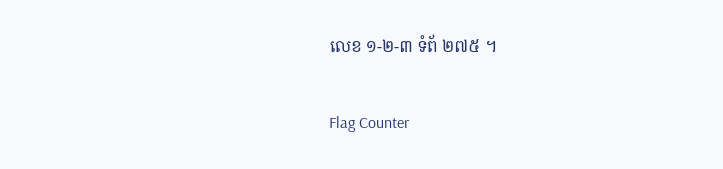លេខ ១-២-៣ ទំព័ ២៧៥ ។

Flag Counter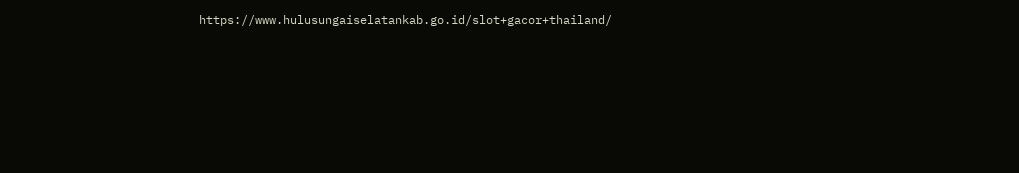https://www.hulusungaiselatankab.go.id/slot+gacor+thailand/